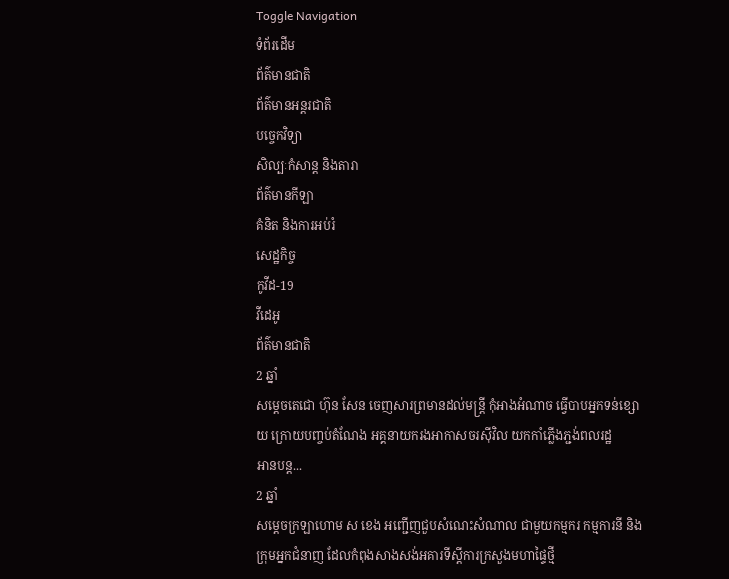Toggle Navigation
ទំព័រដើម
ព័ត៌មានជាតិ
ព័ត៌មានអន្តរជាតិ
បច្ចេកវិទ្យា
សិល្បៈកំសាន្ត និងតារា
ព័ត៌មានកីឡា
គំនិត និងការអប់រំ
សេដ្ឋកិច្ច
កូវីដ-19
វីដេអូ
ព័ត៌មានជាតិ
2 ឆ្នាំ
សម្ដេចតេជោ ហ៊ុន សែន ចេញសារព្រមានដល់មន្ដ្រី កុំអាងអំណាច ធ្វើបាបអ្នកទន់ខ្សោយ ក្រោយបញ្ចប់តំណែង អគ្គនាយករងអាកាសចរស៊ីវិល យកកាំភ្លើងភ្ជង់ពលរដ្ឋ
អានបន្ត...
2 ឆ្នាំ
សម្ដេចក្រឡាហោម ស ខេង អញ្ជើញជួបសំណេះសំណាល ជាមួយកម្មករ កម្មការនី និងក្រុមអ្នកជំនាញ ដែលកំពុងសាងសង់អគារទីស្ដីការក្រសួងមហាផ្ទៃថ្មី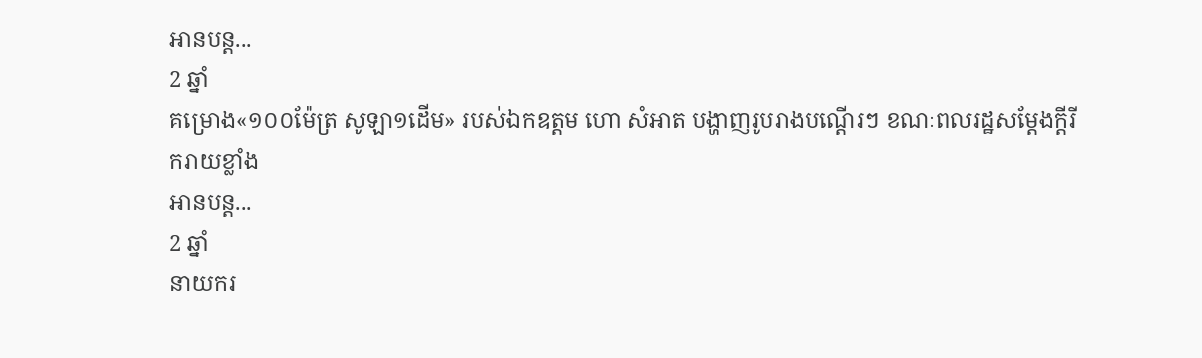អានបន្ត...
2 ឆ្នាំ
គម្រោង«១០០ម៉ែត្រ សូឡា១ដើម» របស់ឯកឧត្តម ហោ សំអាត បង្ហាញរូបរាងបណ្តើរៗ ខណៈពលរដ្ឋសម្តែងក្តីរីករាយខ្លាំង
អានបន្ត...
2 ឆ្នាំ
នាយករ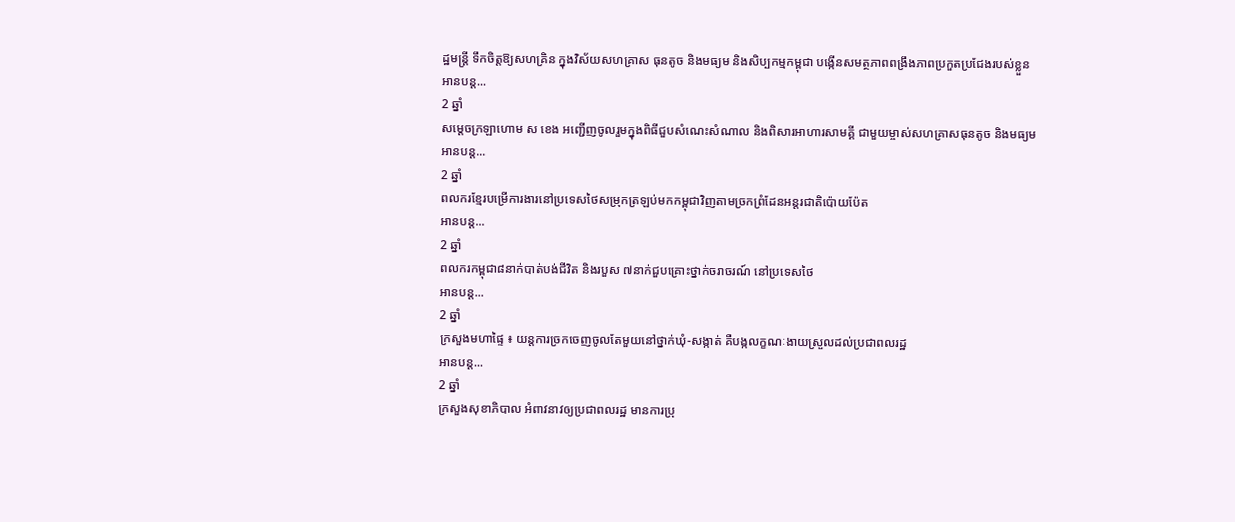ដ្ឋមន្ដ្រី ទឹកចិត្តឱ្យសហគ្រិន ក្នុងវិស័យសហគ្រាស ធុនតូច និងមធ្យម និងសិប្បកម្មកម្ពុជា បង្កើនសមត្ថភាពពង្រឹងភាពប្រកួតប្រជែងរបស់ខ្លួន
អានបន្ត...
2 ឆ្នាំ
សម្ដេចក្រឡាហោម ស ខេង អញ្ជើញចូលរួមក្នុងពិធីជួបសំណេះសំណាល និងពិសារអាហារសាមគ្គី ជាមួយម្ចាស់សហគ្រាសធុនតូច និងមធ្យម
អានបន្ត...
2 ឆ្នាំ
ពលករខ្មែរបម្រើការងារនៅប្រទេសថៃសម្រុកត្រឡប់មកកម្ពុជាវិញតាមច្រកព្រំដែនអន្តរជាតិប៉ោយប៉ែត
អានបន្ត...
2 ឆ្នាំ
ពលករកម្ពុជា៨នាក់បាត់បង់ជីវិត និងរបួស ៧នាក់ជួបគ្រោះថ្នាក់ចរាចរណ៍ នៅប្រទេសថៃ
អានបន្ត...
2 ឆ្នាំ
ក្រសួងមហាផ្ទៃ ៖ យន្តការច្រកចេញចូលតែមួយនៅថ្នាក់ឃុំ-សង្កាត់ គឺបង្កលក្ខណៈងាយស្រួលដល់ប្រជាពលរដ្ឋ
អានបន្ត...
2 ឆ្នាំ
ក្រសួងសុខាភិបាល អំពាវនាវឲ្យប្រជាពលរដ្ឋ មានការប្រុ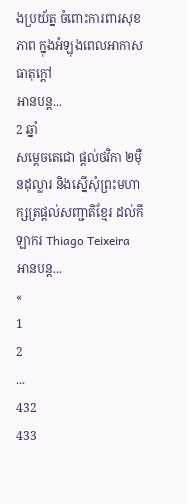ងប្រយ័ត្ន ចំពោះការពារសុខភាព ក្នុងអំឡុងពេលអាកាសធាតុក្តៅ
អានបន្ត...
2 ឆ្នាំ
សម្តេចតេជោ ផ្តល់ថវិកា ២ម៉ឺនដុល្លារ និងស្នើសុំព្រះមហាក្សត្រផ្តល់សញ្ជាតិខ្មែរ ដល់កីឡាករ Thiago Teixeira
អានបន្ត...
«
1
2
...
432
433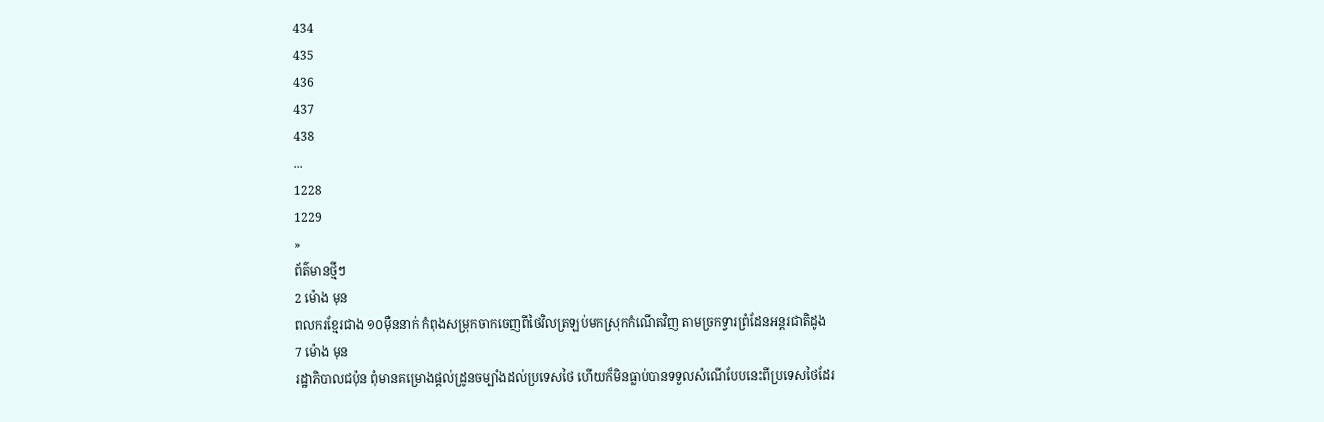434
435
436
437
438
...
1228
1229
»
ព័ត៌មានថ្មីៗ
2 ម៉ោង មុន
ពលករខ្មែរជាង ១០ម៉ឺននាក់ កំពុងសម្រុកចាកចេញពីថៃវិលត្រឡប់មកស្រុកកំណើតវិញ តាមច្រកទ្វារព្រំដែនអន្តរជាតិដូង
7 ម៉ោង មុន
រដ្ឋាភិបាលជប៉ុន ពុំមានគម្រោងផ្តល់ដ្រូនចម្បាំងដល់ប្រទេសថៃ ហើយក៏មិនធ្លាប់បានទទួលសំណើបែបនេះពីប្រទេសថៃដែរ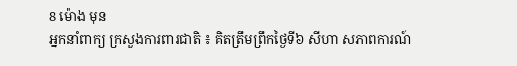8 ម៉ោង មុន
អ្នកនាំពាក្យ ក្រសួងការពារជាតិ ៖ គិតត្រឹមព្រឹកថ្ងៃទី៦ សីហា សភាពការណ៍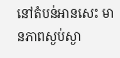នៅតំបន់អានសេះ មានភាពស្ងប់ស្ងា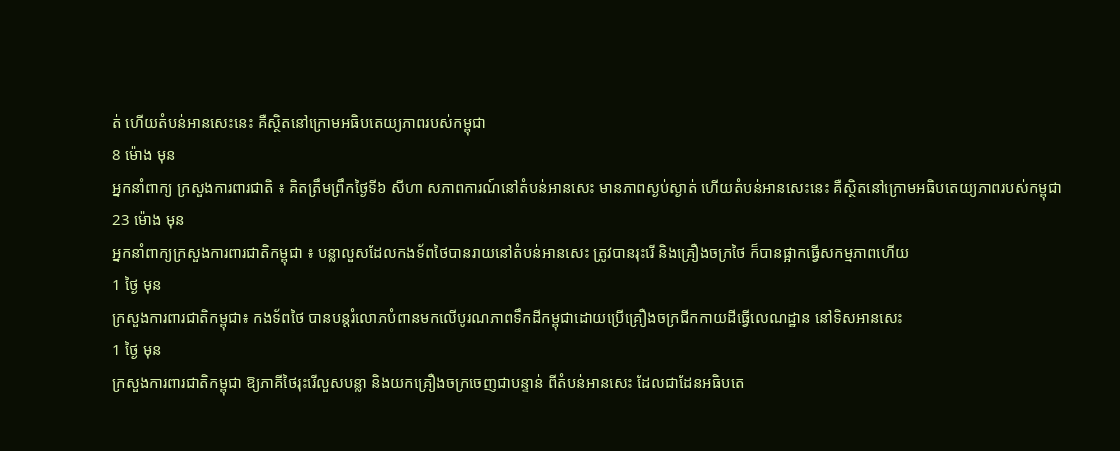ត់ ហើយតំបន់អានសេះនេះ គឺស្ថិតនៅក្រោមអធិបតេយ្យភាពរបស់កម្ពុជា
8 ម៉ោង មុន
អ្នកនាំពាក្យ ក្រសួងការពារជាតិ ៖ គិតត្រឹមព្រឹកថ្ងៃទី៦ សីហា សភាពការណ៍នៅតំបន់អានសេះ មានភាពស្ងប់ស្ងាត់ ហើយតំបន់អានសេះនេះ គឺស្ថិតនៅក្រោមអធិបតេយ្យភាពរបស់កម្ពុជា
23 ម៉ោង មុន
អ្នកនាំពាក្យក្រសួងការពារជាតិកម្ពុជា ៖ បន្លាលួសដែលកងទ័ពថៃបានរាយនៅតំបន់អានសេះ ត្រូវបានរុះរើ និងគ្រឿងចក្រថៃ ក៏បានផ្អាកធ្វើសកម្មភាពហើយ
1 ថ្ងៃ មុន
ក្រសួងការពារជាតិកម្ពុជា៖ កងទ័ពថៃ បានបន្តរំលោភបំពានមកលើបូរណភាពទឹកដីកម្ពុជាដោយប្រើគ្រឿងចក្រជីកកាយដីធ្វើលេណដ្ឋាន នៅទិសអានសេះ
1 ថ្ងៃ មុន
ក្រសួងការពារជាតិកម្ពុជា ឱ្យភាគីថៃរុះរើលួសបន្លា និងយកគ្រឿងចក្រចេញជាបន្ទាន់ ពីតំបន់អានសេះ ដែលជាដែនអធិបតេ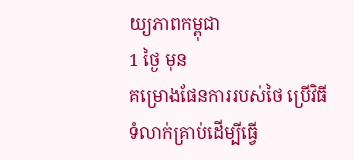យ្យភាពកម្ពុជា
1 ថ្ងៃ មុន
គម្រោងផែនការរបស់ថៃ ប្រើវិធីទំលាក់គ្រាប់ដើម្បីធ្វើ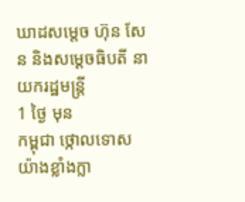ឃាដសម្តេច ហ៊ុន សែន និងសម្តេចធិបតី នាយករដ្ឋមន្រ្តី
1 ថ្ងៃ មុន
កម្ពុជា ថ្កោលទោសយ៉ាងខ្លាំងក្លា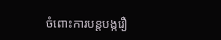ចំពោះការបន្តបង្ករឿ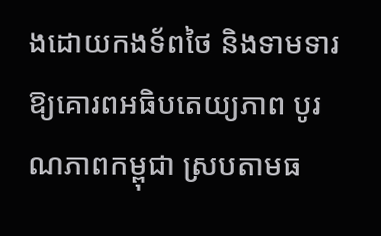ងដោយកងទ័ពថៃ និងទាមទារឱ្យគោរពអធិបតេយ្យភាព បូរណភាពកម្ពុជា ស្របតាមធ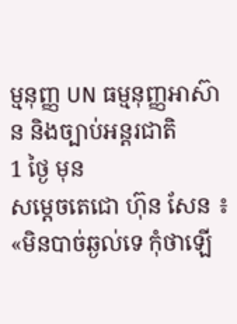ម្មនុញ្ញ UN ធម្មនុញ្ញអាស៊ាន និងច្បាប់អន្តរជាតិ
1 ថ្ងៃ មុន
សម្តេចតេជោ ហ៊ុន សែន ៖ «មិនបាច់ឆ្ងល់ទេ កុំថាឡើ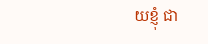យខ្ញុំ ជា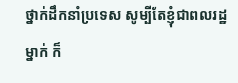ថ្នាក់ដឹកនាំប្រទេស សូម្បីតែខ្ញុំជាពលរដ្ឋម្នាក់ ក៏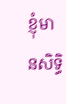ខ្ញុំមានសិទ្ធិ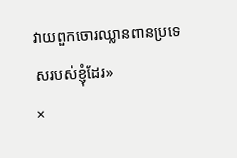វាយពួកចោរឈ្លានពានប្រទេសរបស់ខ្ញុំដែរ»
×